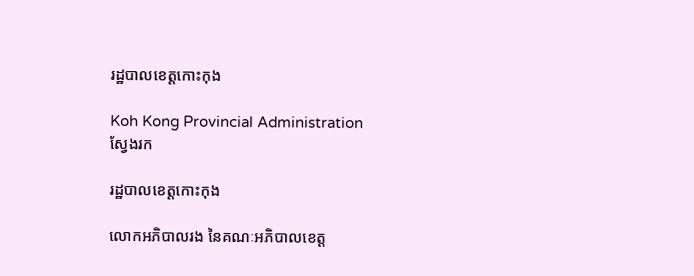រដ្ឋបាលខេត្តកោះកុង

Koh Kong Provincial Administration
ស្វែងរក

រដ្ឋបាលខេត្តកោះកុង

លោកអភិបាលរង នៃគណៈអភិបាលខេត្ត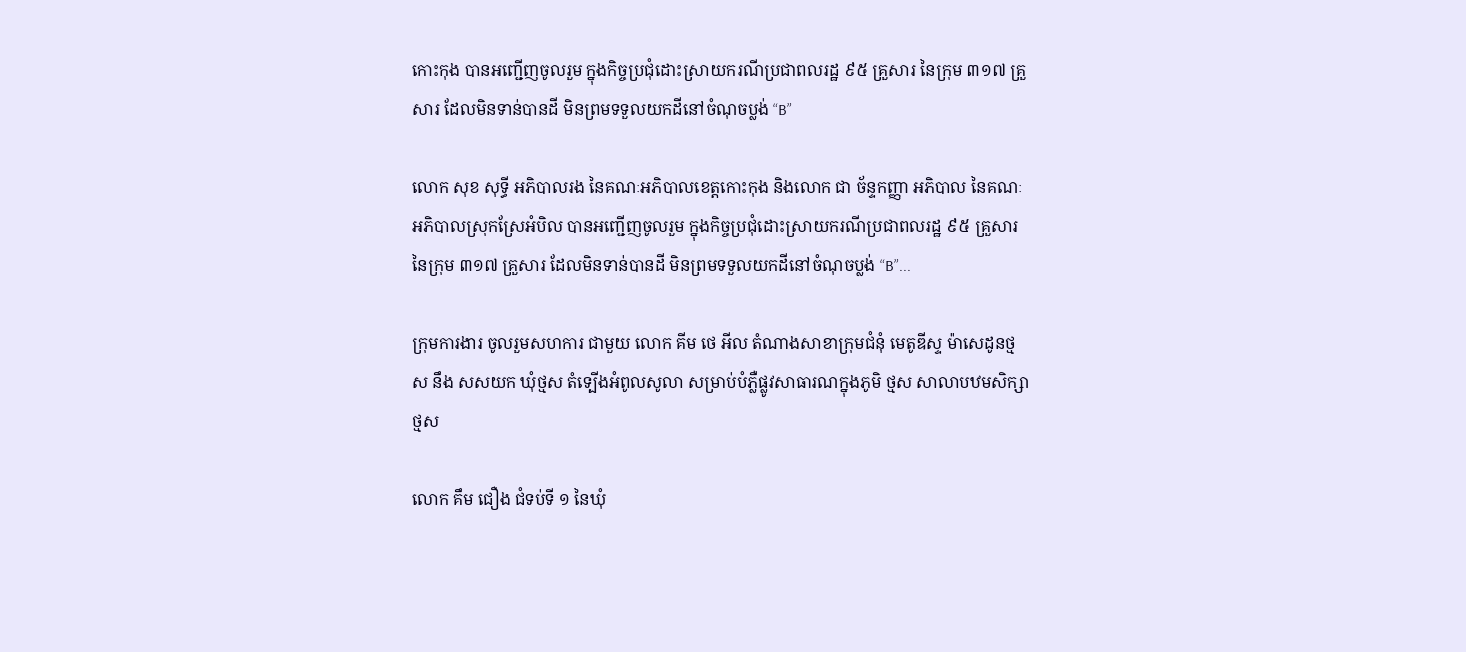កោះកុង បានអញ្ជើញចូលរួម ក្នុងកិច្ចប្រជុំដោះស្រាយករណីប្រជាពលរដ្ឋ ៩៥ គ្រួសារ នៃក្រុម ៣១៧ គ្រួសារ ដែលមិនទាន់បានដី មិនព្រមទទួលយកដីនៅចំណុចប្លង់ “B”

លោក សុខ សុទ្ធី អភិបាលរង នៃគណៈអភិបាលខេត្តកោះកុង និងលោក ជា ច័ន្ទកញ្ញា អភិបាល នៃគណៈអភិបាលស្រុកស្រែអំបិល បានអញ្ជើញចូលរួម ក្នុងកិច្ចប្រជុំដោះស្រាយករណីប្រជាពលរដ្ឋ ៩៥ គ្រួសារ នៃក្រុម ៣១៧ គ្រួសារ ដែលមិនទាន់បានដី មិនព្រមទទួលយកដីនៅចំណុចប្លង់ “B”...

ក្រុមការងារ ចូលរួមសហការ ជាមួយ លោក គីម ថេ អីល តំណាងសាខាក្រុមជំនុំ មេតូឌីស្ទ ម៉ាសេដូនថ្មស នឹង សសយក ឃុំថ្មស តំទ្បើងអំពូលសូលា សម្រាប់បំភ្លឺផ្លូវសាធារណក្នុងភូមិ ថ្មស សាលាបឋមសិក្សាថ្មស

លោក គឹម ជឿង ជំទប់ទី ១ នៃឃុំ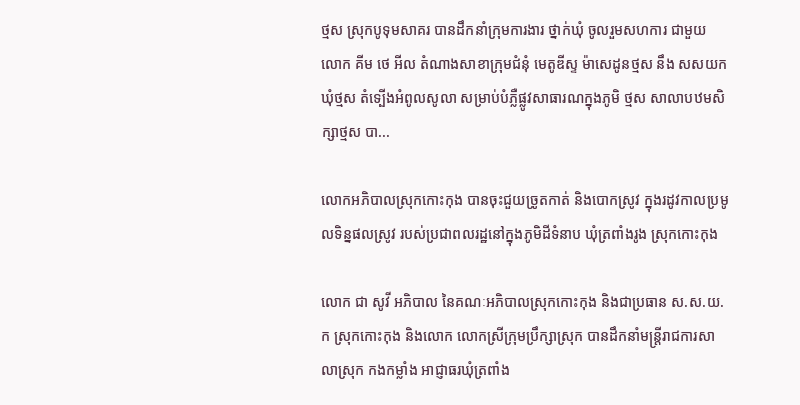ថ្មស ស្រុកបូទុមសាគរ បានដឹកនាំក្រុមការងារ ថ្នាក់ឃុំ ចូលរួមសហការ ជាមួយ លោក គីម ថេ អីល តំណាងសាខាក្រុមជំនុំ មេតូឌីស្ទ ម៉ាសេដូនថ្មស នឹង សសយក ឃុំថ្មស តំទ្បើងអំពូលសូលា សម្រាប់បំភ្លឺផ្លូវសាធារណក្នុងភូមិ ថ្មស សាលាបឋមសិក្សាថ្មស បា...

លោកអភិបាលស្រុកកោះកុង បានចុះជួយច្រូតកាត់ និងបោកស្រូវ ក្នុងរដូវកាលប្រមូលទិន្នផលស្រូវ របស់ប្រជាពលរដ្ឋនៅក្នុងភូមិដីទំនាប ឃុំត្រពាំងរូង ស្រុកកោះកុង

លោក ជា សូវី អភិបាល នៃគណៈអភិបាលស្រុកកោះកុង និងជាប្រធាន ស.ស.យ.ក ស្រុកកោះកុង និងលោក លោកស្រីក្រុមប្រឹក្សាស្រុក បានដឹកនាំមន្រ្តីរាជការសាលាស្រុក កងកម្លាំង អាជ្ញាធរឃុំត្រពាំង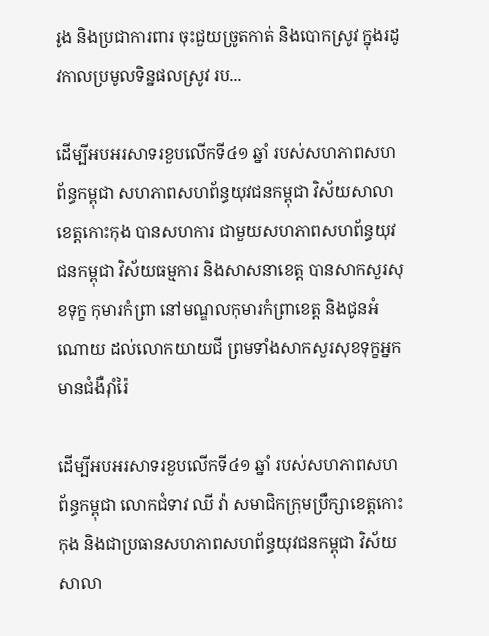រូង និងប្រជាការពារ ចុះជួយច្រូតកាត់ និងបោកស្រូវ ក្នុងរដូវកាលប្រមូលទិន្នផលស្រូវ រប...

ដើម្បីអបអរសាទរខួបលើកទី៤១ ឆ្នាំ របស់សហភាពសហព័ន្ធកម្ពុជា សហភាពសហព័ន្ធយុវជនកម្ពុជា វិស័យសាលាខេត្តកោះកុង បានសហការ ជាមួយសហភាពសហព័ន្ធយុវជនកម្ពុជា វិស័យធម្មការ និងសាសនាខេត្ត បានសាកសួរសុខទុក្ខ កុមារកំព្រា នៅមណ្ឌលកុមារកំព្រាខេត្ត និងជូនអំណោយ ដល់លោកយាយជី ព្រមទាំងសាកសួរសុខទុក្ខអ្នកមានជំងឺរ៉ាំរ៉ៃ

ដើម្បីអបអរសាទរខួបលើកទី៤១ ឆ្នាំ របស់សហភាពសហព័ន្ធកម្ពុជា លោកជំទាវ ឈី វ៉ា សមាជិកក្រុមប្រឹក្សាខេត្តកោះកុង និងជាប្រធានសហភាពសហព័ន្ធយុវជនកម្ពុជា វិស័យសាលា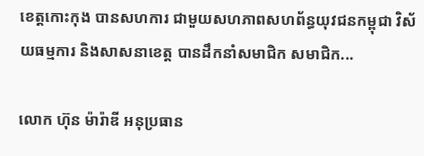ខេត្តកោះកុង បានសហការ ជាមួយសហភាពសហព័ន្ធយុវជនកម្ពុជា វិស័យធម្មការ និងសាសនាខេត្ត បានដឹកនាំសមាជិក សមាជិក...

លោក ហ៊ុន ម៉ារ៉ាឌី អនុប្រធាន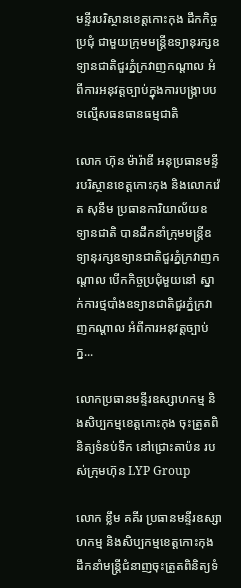មន្ទីរបរិស្ថានខេត្តកោះកុង ដឹកកិច្ចប្រជុំ ជាមួយក្រុមមន្ត្រីឧទ្យានុរក្សឧទ្យានជាតិជួរភ្នំក្រវាញកណ្តាល អំពីការអនុវត្តច្បាប់ក្នុងការបង្រ្កាបបទល្មើសធនធានធម្មជាតិ

លោក ហ៊ុន ម៉ារ៉ាឌី អនុប្រធានមន្ទីរបរិស្ថានខេត្តកោះកុង និងលោកវ៉េត សុនឹម ប្រធានការិយាល័យឧទ្យានជាតិ បានដឹកនាំក្រុមមន្ត្រីឧទ្យានុរក្សឧទ្យានជាតិជួរភ្នំក្រវាញកណ្តាល បើកកិច្ចប្រជុំមួយនៅ ស្នាក់ការថ្មបាំងឧទ្យានជាតិជួរភ្នំក្រវាញកណ្ដាល អំពីការអនុវត្តច្បាប់ក្ន...

លោកប្រធានមន្ទីរឧស្សាហកម្ម និងសិប្បកម្មខេត្តកោះកុង ចុះត្រួតពិនិត្យទំនប់ទឹក នៅជ្រោះតាប៉ន របស់ក្រុមហ៊ុន LYP Group

លោក ខ្លឹម គគីរ ប្រធានមន្ទីរឧស្សាហកម្ម និងសិប្បកម្មខេត្តកោះកុង ដឹកនាំមន្ត្រីជំនាញចុះត្រួតពិនិត្យទំ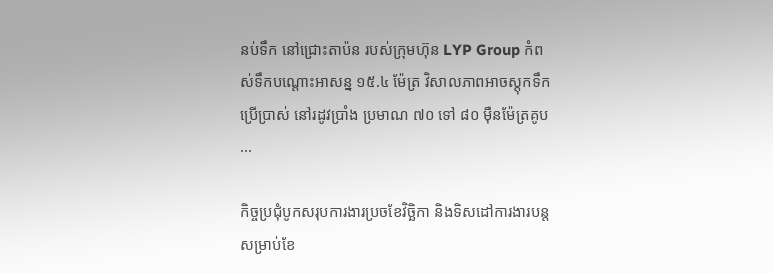នប់ទឹក នៅជ្រោះតាប៉ន របស់ក្រុមហ៊ុន LYP Group កំពស់ទឹកបណ្តោះអាសន្ន ១៥.៤ ម៉ែត្រ វិសាលភាពអាចស្តុកទឹកប្រើប្រាស់ នៅរដូវប្រាំង ប្រមាណ ៧០ ទៅ ៨០ ម៉ឺនម៉ែត្រគូប ...

កិច្ចប្រជុំបូកសរុបការងារប្រចខែវិច្ឆិកា និងទិសដៅការងារបន្តសម្រាប់ខែ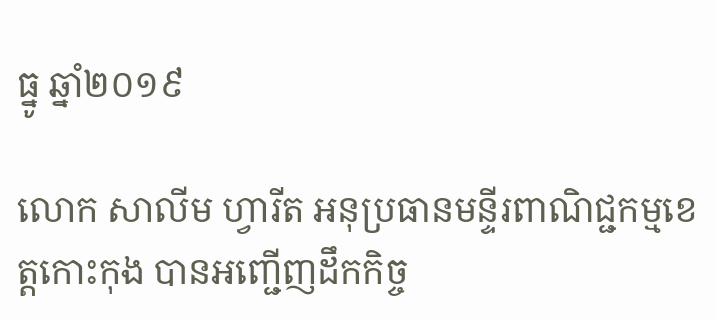ធ្នូ ឆ្នាំ២០១៩

លោក សាលីម ហ្វារីត អនុប្រធានមន្ទីរពាណិជ្ជកម្មខេត្តកោះកុង បានអញ្ជើញដឹកកិច្ច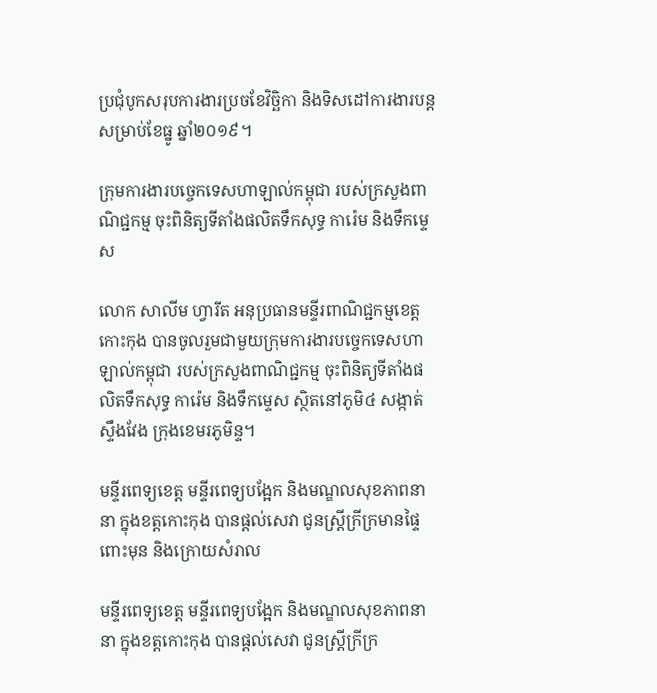ប្រជុំបូកសរុបការងារប្រចខែវិច្ឆិកា និងទិសដៅការងារបន្តសម្រាប់ខែធ្នូ ឆ្នាំ២០១៩។

ក្រុមការងារបច្ចេកទេសហាឡាល់កម្ពុជា របស់ក្រសួងពាណិជ្ជកម្ម ចុះពិនិត្យទីតាំងផលិតទឹកសុទ្ធ ការ៉េម និងទឹកម្ទេស

លោក សាលីម ហ្វារីត អនុប្រធានមន្ទីរពាណិជ្ជកម្មខេត្តកោះកុង បានចូលរួមជាមួយក្រុមការងារបច្ចេកទេសហាឡាល់កម្ពុជា របស់ក្រសួងពាណិជ្ជកម្ម ចុះពិនិត្យទីតាំងផលិតទឹកសុទ្ធ ការ៉េម និងទឹកម្ទេស ស្ថិតនៅភូមិ៤ សង្កាត់ស្ទឹងវែង ក្រុងខេមរភូមិន្ទ។

មន្ទីរពេទ្យខេត្ត មន្ទីរពេទ្យបង្អែក និងមណ្ឌលសុខភាពនានា ក្នុងខត្តកោះកុង បានផ្តល់សេវា ជូនស្ត្រីក្រីក្រមានផ្ទៃពោះមុន និងក្រោយសំរាល

មន្ទីរពេទ្យខេត្ត មន្ទីរពេទ្យបង្អែក និងមណ្ឌលសុខភាពនានា ក្នុងខត្តកោះកុង បានផ្តល់សេវា ជូនស្ត្រីក្រីក្រ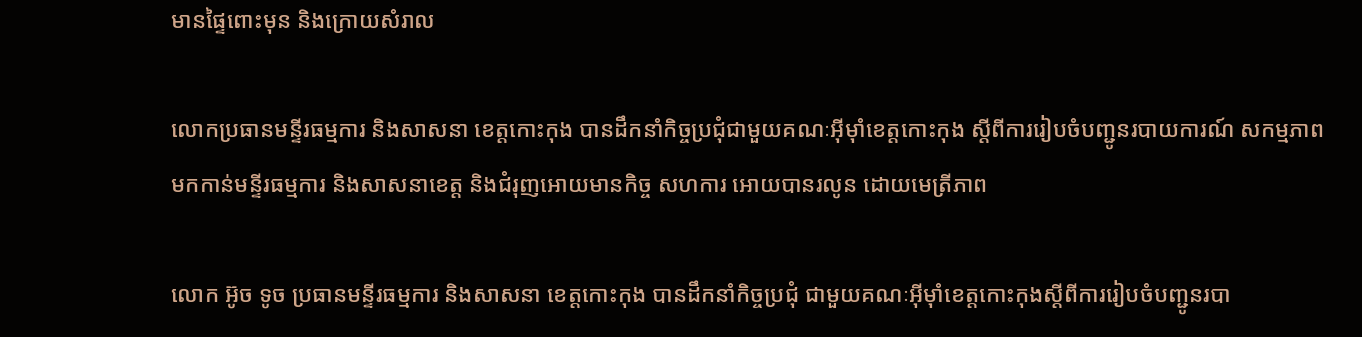មានផ្ទៃពោះមុន និងក្រោយសំរាល

លោកប្រធានមន្ទីរធម្មការ និងសាសនា ខេត្តកោះកុង បានដឹកនាំកិច្ចប្រជុំជាមួយគណៈអុីម៉ាំខេត្តកោះកុង ស្តីពីការរៀបចំបញ្ជូនរបាយការណ៍ សកម្មភាពមកកាន់មន្ទីរធម្មការ និងសាសនាខេត្ត និងជំរុញអោយមានកិច្ច សហការ អោយបានរលូន ដោយមេត្រីភាព

លោក អ៊ូច ទូច ប្រធានមន្ទីរធម្មការ និងសាសនា ខេត្តកោះកុង បានដឹកនាំកិច្ចប្រជុំ ជាមួយគណៈអុីម៉ាំខេត្តកោះកុងស្តីពីការរៀបចំបញ្ជូនរបា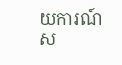យការណ៍ស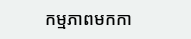កម្មភាពមកកា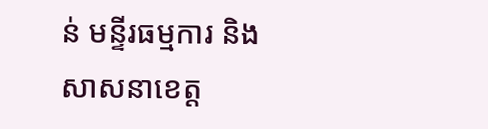ន់ មន្ទីរធម្មការ និងសាសនាខេត្ត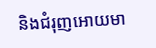និងជំរុញអោយមា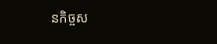នកិច្ចស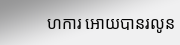ហការ អោយបានរលូន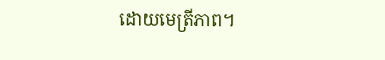ដោយមេត្រីភាព។